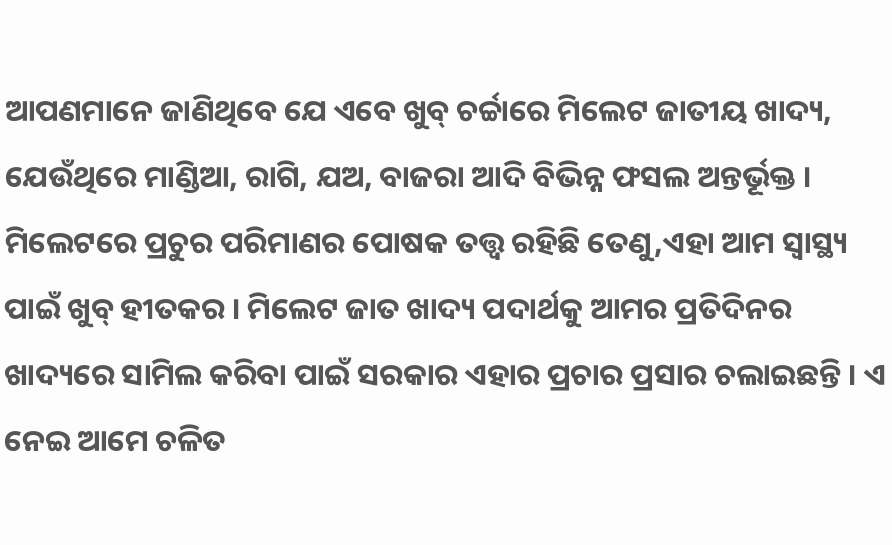ଆପଣମାନେ ଜାଣିଥିବେ ଯେ ଏବେ ଖୁବ୍ ଚର୍ଚ୍ଚାରେ ମିଲେଟ ଜାତୀୟ ଖାଦ୍ୟ, ଯେଉଁଥିରେ ମାଣ୍ଡିଆ, ରାଗି, ଯଅ, ବାଜରା ଆଦି ବିଭିନ୍ନ ଫସଲ ଅନ୍ତର୍ଭୂକ୍ତ । ମିଲେଟରେ ପ୍ରଚୁର ପରିମାଣର ପୋଷକ ତତ୍ତ୍ୱ ରହିଛି ତେଣୁ,ଏହା ଆମ ସ୍ୱାସ୍ଥ୍ୟ ପାଇଁ ଖୁବ୍ ହୀତକର । ମିଲେଟ ଜାତ ଖାଦ୍ୟ ପଦାର୍ଥକୁ ଆମର ପ୍ରତିଦିନର ଖାଦ୍ୟରେ ସାମିଲ କରିବା ପାଇଁ ସରକାର ଏହାର ପ୍ରଚାର ପ୍ରସାର ଚଲାଇଛନ୍ତି । ଏ ନେଇ ଆମେ ଚଳିତ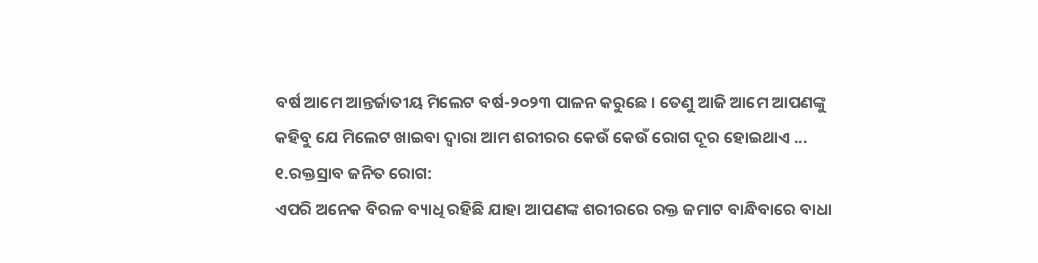ବର୍ଷ ଆମେ ଆନ୍ତର୍ଜାତୀୟ ମିଲେଟ ବର୍ଷ-୨୦୨୩ ପାଳନ କରୁଛେ । ତେଣୁ ଆଜି ଆମେ ଆପଣଙ୍କୁ କହିବୁ ଯେ ମିଲେଟ ଖାଇବା ଦ୍ୱାରା ଆମ ଶରୀରର କେଉଁ କେଉଁ ରୋଗ ଦୂର ହୋଇଥାଏ ...
୧.ରକ୍ତସ୍ରାବ ଜନିତ ରୋଗ:
ଏପରି ଅନେକ ବିରଳ ବ୍ୟାଧି ରହିଛି ଯାହା ଆପଣଙ୍କ ଶରୀରରେ ରକ୍ତ ଜମାଟ ବାନ୍ଧିବାରେ ବାଧା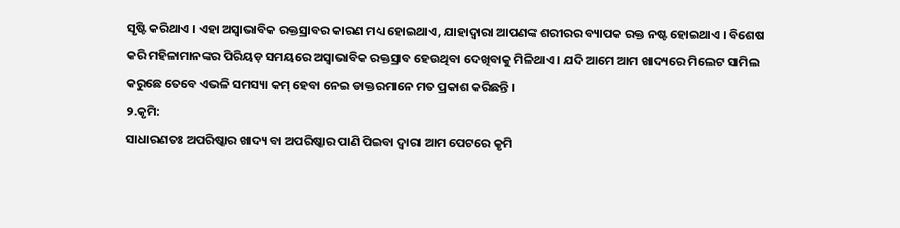ସୃଷ୍ଟି କରିଥାଏ । ଏହା ଅସ୍ୱାଭାବିକ ରକ୍ତସ୍ରାବର କାରଣ ମଧ୍ୟ ହୋଇଥାଏ, ଯାହାଦ୍ୱାରା ଆପଣଙ୍କ ଶରୀରର ବ୍ୟାପକ ରକ୍ତ ନଷ୍ଟ ହୋଇଥାଏ । ବିଶେଷ କରି ମହିଳାମାନଙ୍କର ପିରିୟଡ଼ ସମୟରେ ଅସ୍ୱାଭାବିକ ରକ୍ତସ୍ରାବ ହେଉଥିବା ଦେଖିବାକୁ ମିଳିଥାଏ । ଯଦି ଆମେ ଆମ ଖାଦ୍ୟରେ ମିଲେଟ ସାମିଲ କରୁଛେ ତେବେ ଏଭଳି ସମସ୍ୟା କମ୍ ହେବା ନେଇ ଡାକ୍ତରମାନେ ମତ ପ୍ରକାଶ କରିଛନ୍ତି ।
୨.କୃମି:
ସାଧାରଣତଃ ଅପରିଷ୍କାର ଖାଦ୍ୟ ବା ଅପରିଷ୍କାର ପାଣି ପିଇବା ଦ୍ୱାରା ଆମ ପେଟରେ କୃମି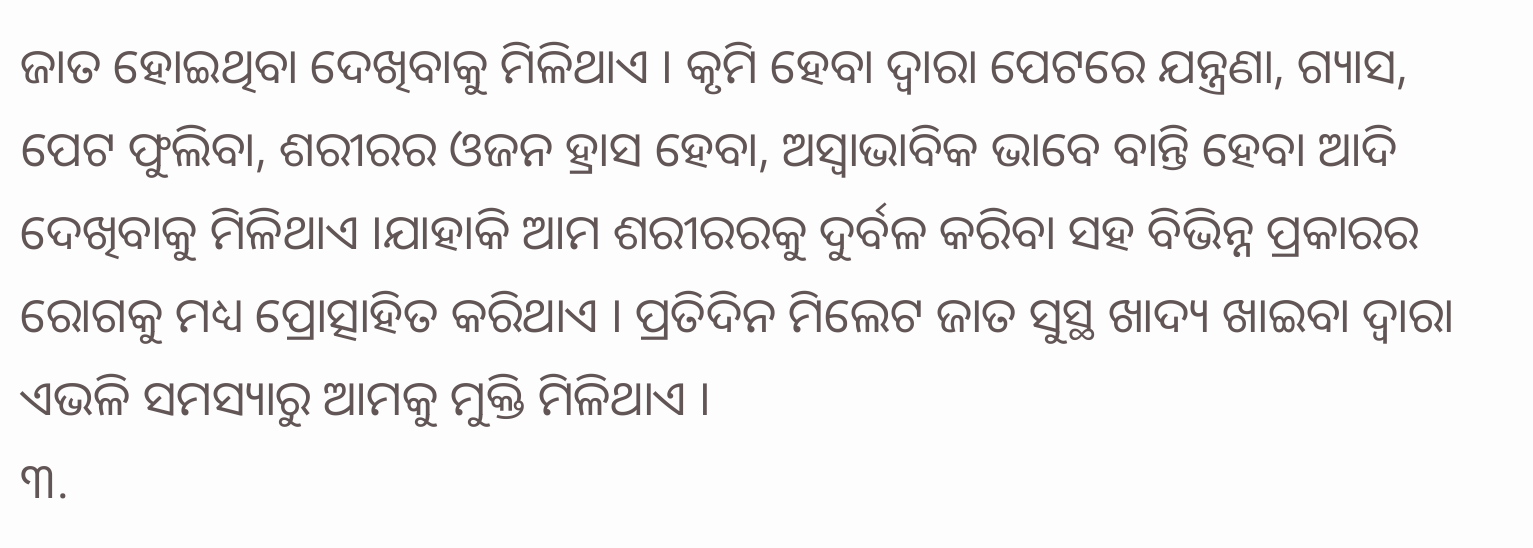ଜାତ ହୋଇଥିବା ଦେଖିବାକୁ ମିଳିଥାଏ । କୃମି ହେବା ଦ୍ୱାରା ପେଟରେ ଯନ୍ତ୍ରଣା, ଗ୍ୟାସ, ପେଟ ଫୁଲିବା, ଶରୀରର ଓଜନ ହ୍ରାସ ହେବା, ଅସ୍ୱାଭାବିକ ଭାବେ ବାନ୍ତି ହେବା ଆଦି ଦେଖିବାକୁ ମିଳିଥାଏ ।ଯାହାକି ଆମ ଶରୀରରକୁ ଦୁର୍ବଳ କରିବା ସହ ବିଭିନ୍ନ ପ୍ରକାରର ରୋଗକୁ ମଧ୍ୟ ପ୍ରୋତ୍ସାହିତ କରିଥାଏ । ପ୍ରତିଦିନ ମିଲେଟ ଜାତ ସୁସ୍ଥ ଖାଦ୍ୟ ଖାଇବା ଦ୍ୱାରା ଏଭଳି ସମସ୍ୟାରୁ ଆମକୁ ମୁକ୍ତି ମିଳିଥାଏ ।
୩.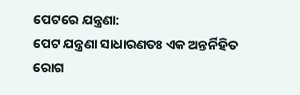ପେଟରେ ଯନ୍ତ୍ରଣା:
ପେଟ ଯନ୍ତ୍ରଣା ସାଧାରଣତଃ ଏକ ଅନ୍ତର୍ନିହିତ ରୋଗ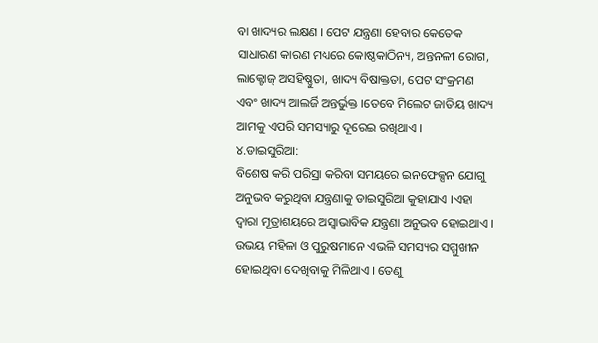ବା ଖାଦ୍ୟର ଲକ୍ଷଣ । ପେଟ ଯନ୍ତ୍ରଣା ହେବାର କେତେକ ସାଧାରଣ କାରଣ ମଧ୍ୟରେ କୋଷ୍ଠକାଠିନ୍ୟ, ଅନ୍ତନଳୀ ରୋଗ, ଲାକ୍ଟୋଜ୍ ଅସହିଷ୍ଣୁତା, ଖାଦ୍ୟ ବିଷାକ୍ତତା, ପେଟ ସଂକ୍ରମଣ ଏବଂ ଖାଦ୍ୟ ଆଲର୍ଜି ଅନ୍ତର୍ଭୁକ୍ତ ।ତେବେ ମିଲେଟ ଜାତିୟ ଖାଦ୍ୟ ଆମକୁ ଏପରି ସମସ୍ୟାରୁ ଦୂରେଇ ରଖିଥାଏ ।
୪.ଡାଇସୁରିଆ:
ବିଶେଷ କରି ପରିସ୍ରା କରିବା ସମୟରେ ଇନଫେକ୍ସନ ଯୋଗୁ ଅନୁଭବ କରୁଥିବା ଯନ୍ତ୍ରଣାକୁ ଡାଇସୁରିଆ କୁହାଯାଏ ।ଏହା ଦ୍ୱାରା ମୂତ୍ରାଶୟରେ ଅସ୍ୱାଭାବିକ ଯନ୍ତ୍ରଣା ଅନୁଭବ ହୋଇଥାଏ । ଉଭୟ ମହିଳା ଓ ପୁରୁଷମାନେ ଏଭଳି ସମସ୍ୟର ସମ୍ମୁଖୀନ ହୋଇଥିବା ଦେଖିବାକୁ ମିଳିଥାଏ । ତେଣୁ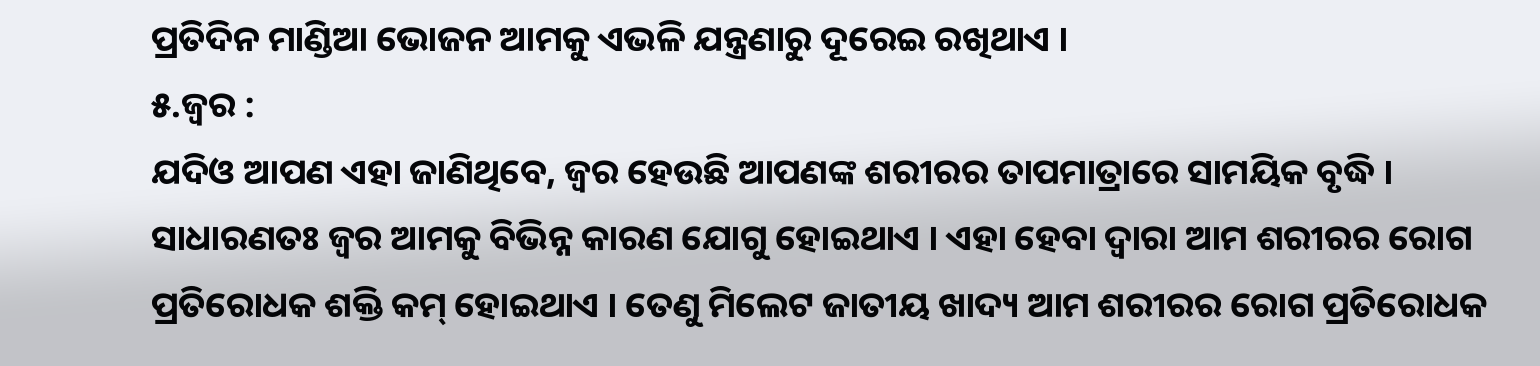ପ୍ରତିଦିନ ମାଣ୍ଡିଆ ଭୋଜନ ଆମକୁ ଏଭଳି ଯନ୍ତ୍ରଣାରୁ ଦୂରେଇ ରଖିଥାଏ ।
୫.ଜ୍ୱର :
ଯଦିଓ ଆପଣ ଏହା ଜାଣିଥିବେ, ଜ୍ୱର ହେଉଛି ଆପଣଙ୍କ ଶରୀରର ତାପମାତ୍ରାରେ ସାମୟିକ ବୃଦ୍ଧି । ସାଧାରଣତଃ ଜ୍ୱର ଆମକୁ ବିଭିନ୍ନ କାରଣ ଯୋଗୁ ହୋଇଥାଏ । ଏହା ହେବା ଦ୍ୱାରା ଆମ ଶରୀରର ରୋଗ ପ୍ରତିରୋଧକ ଶକ୍ତି କମ୍ ହୋଇଥାଏ । ତେଣୁ ମିଲେଟ ଜାତୀୟ ଖାଦ୍ୟ ଆମ ଶରୀରର ରୋଗ ପ୍ରତିରୋଧକ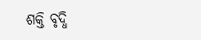ଶକ୍ତି ବୃଦ୍ଧି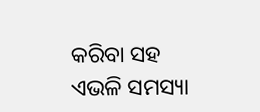କରିବା ସହ ଏଭଳି ସମସ୍ୟା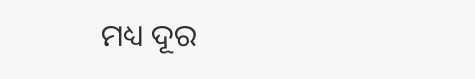ମଧ୍ୟ ଦୂର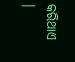କରିଥାଏ ।